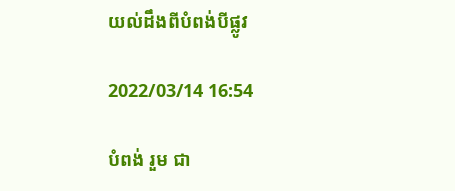យល់ដឹងពីបំពង់បីផ្លូវ

2022/03/14 16:54

បំពង់ រួម ជា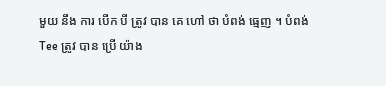មួយ នឹង ការ បើក បី ត្រូវ បាន គេ ហៅ ថា បំពង់ ធ្មេញ ។ បំពង់ Tee ត្រូវ បាន ប្រើ យ៉ាង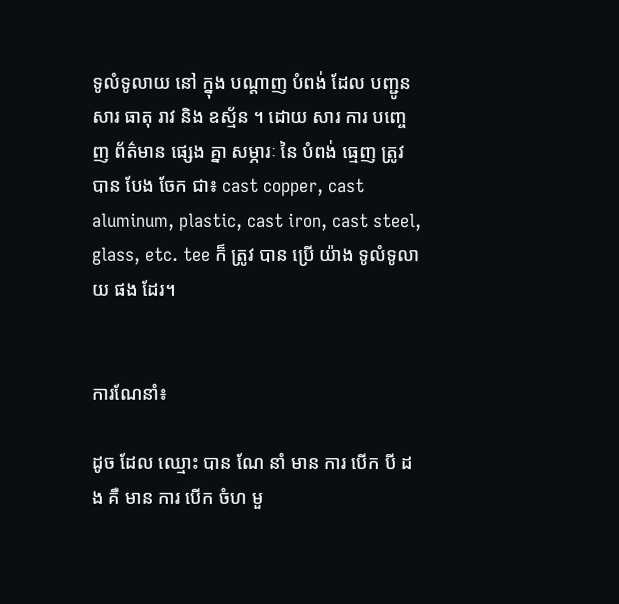ទូលំទូលាយ នៅ ក្នុង បណ្តាញ បំពង់ ដែល បញ្ជូន សារ ធាតុ រាវ និង ឧស្ម័ន ។ ដោយ សារ ការ បញ្ចេញ ព័ត៌មាន ផ្សេង គ្នា សម្ភារៈ នៃ បំពង់ ធ្មេញ ត្រូវ បាន បែង ចែក ជា៖ cast copper, cast aluminum, plastic, cast iron, cast steel, glass, etc. tee ក៏ ត្រូវ បាន ប្រើ យ៉ាង ទូលំទូលាយ ផង ដែរ។


ការណែនាំ៖

ដូច ដែល ឈ្មោះ បាន ណែ នាំ មាន ការ បើក បី ដង គឺ មាន ការ បើក ចំហ មួ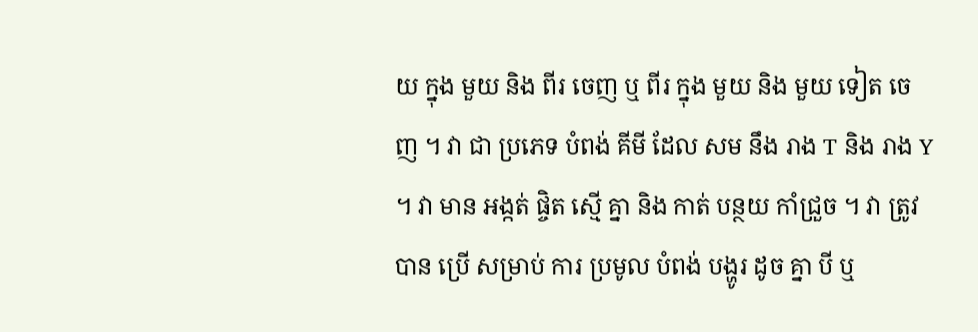យ ក្នុង មួយ និង ពីរ ចេញ ឬ ពីរ ក្នុង មួយ និង មួយ ទៀត ចេញ ។ វា ជា ប្រភេទ បំពង់ គីមី ដែល សម នឹង រាង T និង រាង Y ។ វា មាន អង្កត់ ផ្ចិត ស្មើ គ្នា និង កាត់ បន្ថយ កាំជ្រួច ។ វា ត្រូវ បាន ប្រើ សម្រាប់ ការ ប្រមូល បំពង់ បង្ហូរ ដូច គ្នា បី ឬ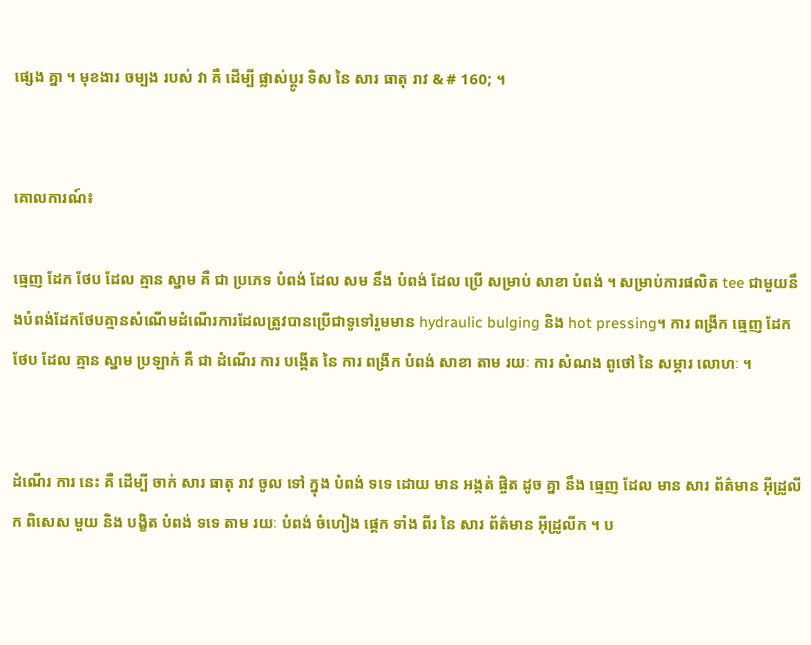ផ្សេង គ្នា ។ មុខងារ ចម្បង របស់ វា គឺ ដើម្បី ផ្លាស់ប្ដូរ ទិស នៃ សារ ធាតុ រាវ & # 160; ។


គោលការណ៍៖

ធ្មេញ ដែក ថែប ដែល គ្មាន ស្នាម គឺ ជា ប្រភេទ បំពង់ ដែល សម នឹង បំពង់ ដែល ប្រើ សម្រាប់ សាខា បំពង់ ។ សម្រាប់ការផលិត tee ជាមួយនឹងបំពង់ដែកថែបគ្មានសំណើមដំណើរការដែលត្រូវបានប្រើជាទូទៅរួមមាន hydraulic bulging និង hot pressing។ ការ ពង្រីក ធ្មេញ ដែក ថែប ដែល គ្មាន ស្នាម ប្រឡាក់ គឺ ជា ដំណើរ ការ បង្កើត នៃ ការ ពង្រីក បំពង់ សាខា តាម រយៈ ការ សំណង ពូថៅ នៃ សម្ភារ លោហៈ ។


ដំណើរ ការ នេះ គឺ ដើម្បី ចាក់ សារ ធាតុ រាវ ចូល ទៅ ក្នុង បំពង់ ទទេ ដោយ មាន អង្កត់ ផ្ចិត ដូច គ្នា នឹង ធ្មេញ ដែល មាន សារ ព័ត៌មាន អ៊ីដ្រូលីក ពិសេស មួយ និង បង្ខិត បំពង់ ទទេ តាម រយៈ បំពង់ ចំហៀង ផ្តេក ទាំង ពីរ នៃ សារ ព័ត៌មាន អ៊ីដ្រូលីក ។ ប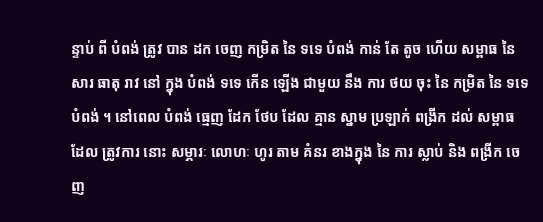ន្ទាប់ ពី បំពង់ ត្រូវ បាន ដក ចេញ កម្រិត នៃ ទទេ បំពង់ កាន់ តែ តូច ហើយ សម្ពាធ នៃ សារ ធាតុ រាវ នៅ ក្នុង បំពង់ ទទេ កើន ឡើង ជាមួយ នឹង ការ ថយ ចុះ នៃ កម្រិត នៃ ទទេ បំពង់ ។ នៅពេល បំពង់ ធ្មេញ ដែក ថែប ដែល គ្មាន ស្នាម ប្រឡាក់ ពង្រីក ដល់ សម្ពាធ ដែល ត្រូវការ នោះ សម្ភារៈ លោហៈ ហូរ តាម គំនរ ខាងក្នុង នៃ ការ ស្លាប់ និង ពង្រីក ចេញ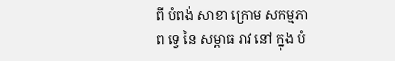ពី បំពង់ សាខា ក្រោម សកម្មភាព ទ្វេ នៃ សម្ពាធ រាវ នៅ ក្នុង បំ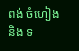ពង់ ចំហៀង និង ទ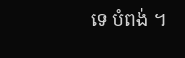ទេ បំពង់ ។